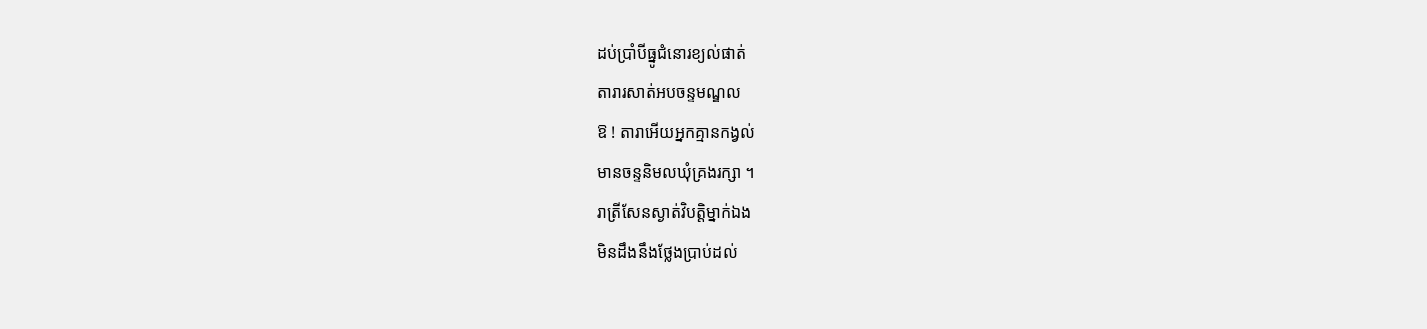ដប់ប្រាំបីធ្នូជំនោរខ្យល់ផាត់
តារារសាត់អបចន្ទមណ្ឌល
ឱ ! តារាអើយអ្នកគ្មានកង្វល់
មានចន្ទនិមលឃុំគ្រងរក្សា ។
រាត្រីសែនស្ងាត់វិបត្តិម្នាក់ឯង
មិនដឹងនឹងថ្លែងប្រាប់ដល់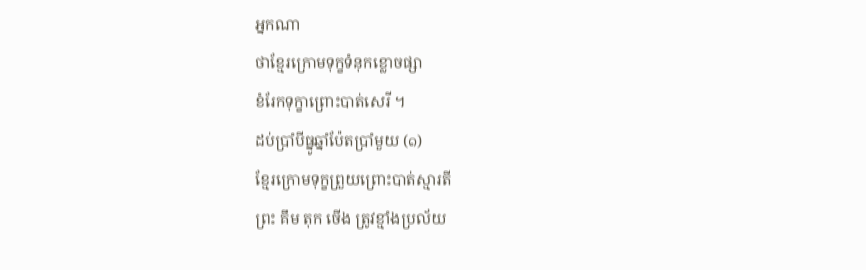អ្នកណា
ថាខ្មែរក្រោមទុក្ខទំនុកខ្លោចផ្សា
ខំរែកទុក្ខាព្រោះបាត់សេរី ។
ដប់ប្រាំបីធ្នូឆ្នាំប៉ែតប្រាំមួយ (๑)
ខ្មែរក្រោមទុក្ខព្រួយព្រោះបាត់ស្មារតី
ព្រះ គឹម តុក ចើង ត្រូវខ្មាំងប្រល័យ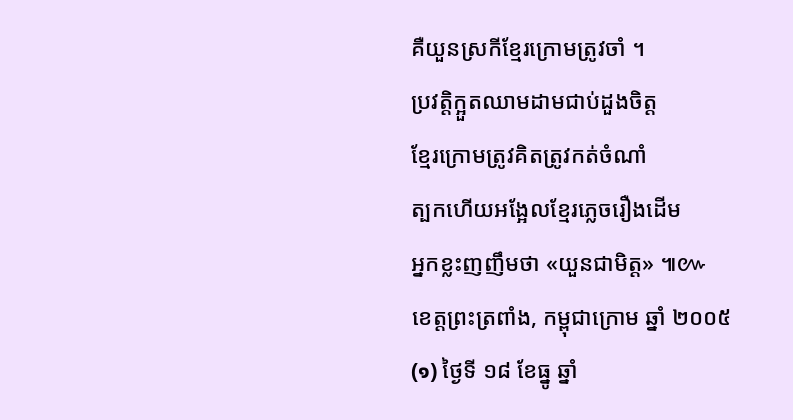គឺយួនស្រកីខ្មែរក្រោមត្រូវចាំ ។
ប្រវត្តិក្អួតឈាមដាមជាប់ដួងចិត្ត
ខ្មែរក្រោមត្រូវគិតត្រូវកត់ចំណាំ
ត្បកហើយអង្អែលខ្មែរភ្លេចរឿងដើម
អ្នកខ្លះញញឹមថា «យួនជាមិត្ត» ៕៚
ខេត្តព្រះត្រពាំង, កម្ពុជាក្រោម ឆ្នាំ ២០០៥
(๑) ថ្ងៃទី ១៨ ខែធ្នូ ឆ្នាំ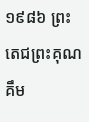១៩៨៦ ព្រះតេជព្រះគុណ គឹម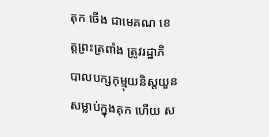តុក ចើង ជាមេគណ ខេត្តព្រះត្រពាំង ត្រូវរដ្ឋាភិ បាលបក្សកុម្មុយនិស្តយួន សម្លាប់ក្នុងគុក ហើយ ស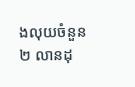ងលុយចំនួន ២ លានដុ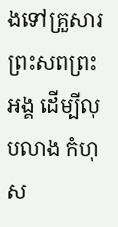ងទៅគ្រួសារព្រះសពព្រះ អង្គ ដើម្បីលុបលាង កំហុស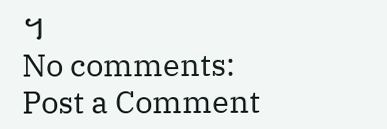។
No comments:
Post a Comment